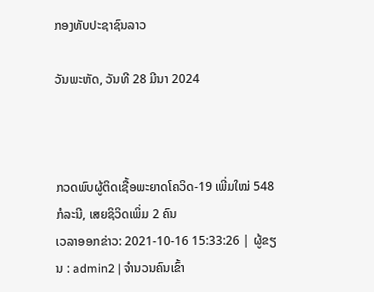ກອງທັບປະຊາຊົນລາວ

ວັນພະຫັດ, ວັນທີ 28 ມີນາ 2024



ກວດພົບຜູ້ຕິດເຊື້ອພະຍາດໂຄວິດ-19 ເພີ່ມໃໝ່ 548 ກໍລະນີ, ເສຍຊິວິດເພິ່ມ 2 ຄົນ
ເວລາອອກຂ່າວ: 2021-10-16 15:33:26 | ຜູ້ຂຽນ : admin2 | ຈຳນວນຄົນເຂົ້າ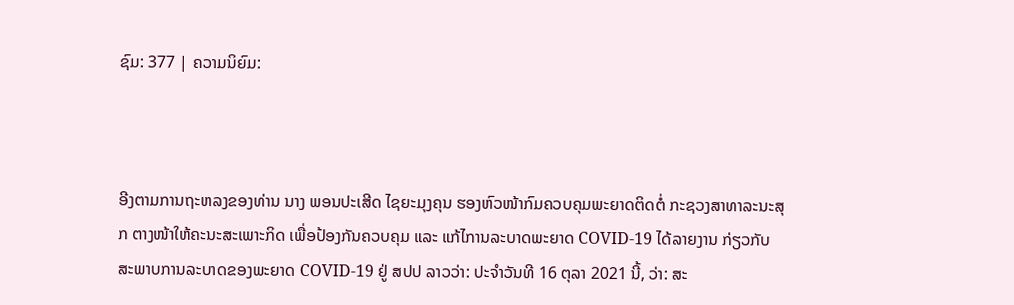ຊົມ: 377 | ຄວາມນິຍົມ:



ອີງຕາມການຖະຫລງຂອງທ່ານ ນາງ ພອນປະເສີດ ໄຊຍະມຸງຄຸນ ຮອງຫົວໜ້າກົມຄວບຄຸມພະຍາດຕິດຕໍ່ ກະຊວງສາທາລະນະສຸກ ຕາງໜ້າໃຫ້ຄະນະສະເພາະກິດ ເພື່ອປ້ອງກັນຄວບຄຸມ ແລະ ແກ້ໄການລະບາດພະຍາດ COVID-19 ໄດ້ລາຍງານ ກ່ຽວກັບສະພາບການລະບາດຂອງພະຍາດ COVID-19 ຢູ່ ສປປ ລາວວ່າ: ປະຈຳວັນທີ 16 ຕຸລາ 2021 ນີ້, ວ່າ: ສະ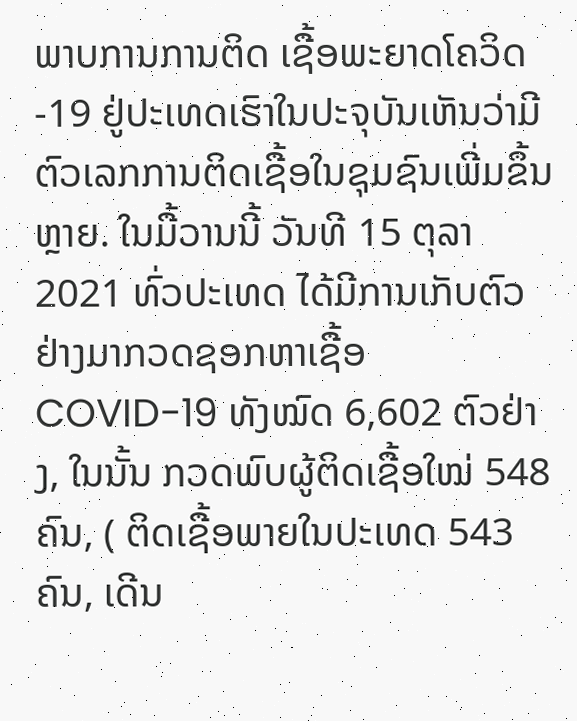ພາບການການຕິດ ເຊື້ອພະຍາດໂຄວິດ-19 ຢູ່ປະເທດເຮົາໃນປະຈຸບັນເຫັນວ່າມີຕົວເລກການຕິດເຊື້ອໃນຊຸມຊົນເພີ່ມຂຶ້ນຫຼາຍ. ໃນມື້ວານນີ້ ວັນທີ 15 ຕຸລາ 2021 ທົ່ວປະເທດ ໄດ້ມີການເກັບຕົວຢ່າງມາກວດຊອກຫາເຊື້ອ COVID-19 ທັງໝົດ 6,602 ຕົວຢ່າງ, ໃນນັ້ນ ກວດພົບຜູ້ຕິດເຊື້ອໃໝ່ 548 ຄົນ, ( ຕິດເຊື້ອພາຍໃນປະເທດ 543 ຄົນ, ເດີນ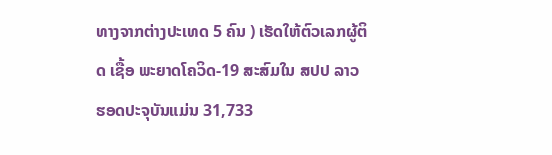ທາງຈາກຕ່າງປະເທດ 5 ຄົນ ) ເຮັດໃຫ້ຕົວເລກຜູ້ຕິດ ເຊື້ອ ພະຍາດໂຄວິດ-19 ສະສົມໃນ ສປປ ລາວ ຮອດປະຈຸບັນແມ່ນ 31,733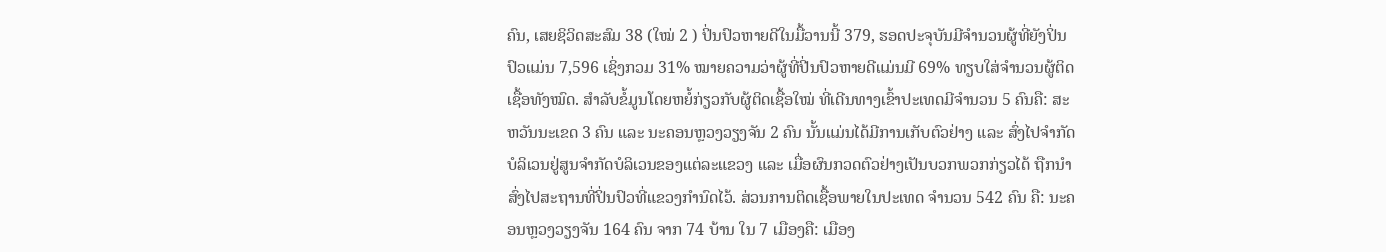ຄົນ, ເສຍຊິວິດສະສົມ 38 (ໃໝ່ 2 ) ປິ່ນປົວຫາຍດີໃນມື້ວານນີ້ 379, ຮອດປະຈຸບັນມີຈໍານວນຜູ້ທີ່ຍັງປິ່ນປົວແມ່ນ 7,596 ເຊິ່ງກວມ 31% ໝາຍຄວາມວ່າຜູ້ທີ່ປີ່ນປົວຫາຍດີແມ່ນມີ 69% ທຽບໃສ່ຈໍານວນຜູ້ຕິດ ເຊື້ອທັງໝົດ. ສຳລັບຂໍ້ມູນໂດຍຫຍໍ້ກ່ຽວກັບຜູ້ຕິດເຊື້ອໃໝ່ ທີ່ເດີນທາງເຂົ້າປະເທດມີຈຳນວນ 5 ຄົນຄື: ສະຫວັນນະເຂດ 3 ຄົນ ແລະ ນະຄອນຫຼວງວຽງຈັນ 2 ຄົນ ນັ້ນແມ່ນໄດ້ມີການເກັບຕົວຢ່າງ ແລະ ສົ່ງໄປຈໍາກັດບໍລິເວນຢູ່ສູນຈໍາກັດບໍລິເວນຂອງແຕ່ລະແຂວງ ແລະ ເມື່ອຜົນກວດຕົວຢ່າງເປັນບວກພວກກ່ຽວໄດ້ ຖືກນໍາສົ່ງໄປສະຖານທີ່ປິ່ນປົວທີ່ແຂວງກໍານົດໄວ້. ສ່ວນການຕິດເຊື້ອພາຍໃນປະເທດ ຈໍານວນ 542 ຄົນ ຄື: ນະຄອນຫຼວງວຽງຈັນ 164 ຄົນ ຈາກ 74 ບ້ານ ໃນ 7 ເມືອງຄື: ເມືອງ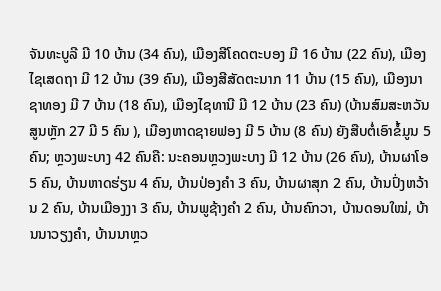ຈັນທະບູລີ ມີ 10 ບ້ານ (34 ຄົນ), ເມືອງສີໂຄດຕະບອງ ມີ 16 ບ້ານ (22 ຄົນ), ເມືອງໄຊເສດຖາ ມີ 12 ບ້ານ (39 ຄົນ), ເມືອງສີສັດຕະນາກ 11 ບ້ານ (15 ຄົນ), ເມືອງນາຊາທອງ ມີ 7 ບ້ານ (18 ຄົນ), ເມືອງໄຊທານີ ມີ 12 ບ້ານ (23 ຄົນ) (ບ້ານສົມສະຫວັນ ສູນຫຼັກ 27 ມີ 5 ຄົນ ), ເມືອງຫາດຊາຍຟອງ ມີ 5 ບ້ານ (8 ຄົນ) ຍັງສືບຕໍ່ເອົາຂໍ້ມູນ 5 ຄົນ; ຫຼວງພະບາງ 42 ຄົນຄື: ນະຄອນຫຼວງພະບາງ ມີ 12 ບ້ານ (26 ຄົນ), ບ້ານຜາໂອ 5 ຄົນ, ບ້ານຫາດຮ່ຽນ 4 ຄົນ, ບ້ານປ່ອງຄຳ 3 ຄົນ, ບ້ານຜາສຸກ 2 ຄົນ, ບ້ານປົ່ງຫວ້ານ 2 ຄົນ, ບ້ານເມືອງງາ 3 ຄົນ, ບ້ານພູຊ້າງຄຳ 2 ຄົນ, ບ້ານຄົກວາ, ບ້ານດອນໃໝ່, ບ້ານນາວຽງຄຳ, ບ້ານນາຫຼວ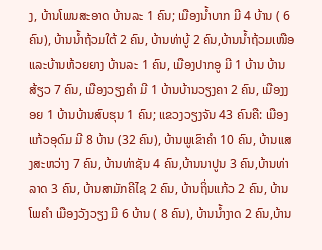ງ, ບ້ານໂພນສະອາດ ບ້ານລະ 1 ຄົນ; ເມືອງນໍ້າບາກ ມີ 4 ບ້ານ ( 6 ຄົນ), ບ້ານນ້ຳຖ້ວມໃຕ້ 2 ຄົນ, ບ້ານທ່າບູ້ 2 ຄົນ,ບ້ານນ້ຳຖ້ວມເໜືອ ແລະບ້ານຫ້ວຍຍາງ ບ້ານລະ 1 ຄົນ, ເມືອງປາກອູ ມີ 1 ບ້ານ ບ້ານສ້ຽວ 7 ຄົນ, ເມືອງວຽງຄຳ ມີ 1 ບ້ານບ້ານວຽງຄາ 2 ຄົນ, ເມືອງງອຍ 1 ບ້ານບ້ານສົບຮຸນ 1 ຄົນ; ແຂວງວຽງຈັນ 43 ຄົນຄື: ເມືອງແກ້ວອຸດົມ ມີ 8 ບ້ານ (32 ຄົນ), ບ້ານພູເຂົາຄໍາ 10 ຄົນ, ບ້ານແສງສະຫວ່າງ 7 ຄົນ, ບ້ານທ່າຊັນ 4 ຄົນ,ບ້ານນາປູນ 3 ຄົນ,ບ້ານທ່າລາດ 3 ຄົນ, ບ້ານສາມັກຄີໄຊ 2 ຄົນ, ບ້ານຖິ່ນແກ້ວ 2 ຄົນ, ບ້ານໂພຄຳ ເມືອງວັງວຽງ ມີ 6 ບ້ານ ( 8 ຄົນ), ບ້ານນ້ຳງາດ 2 ຄົນ,ບ້ານ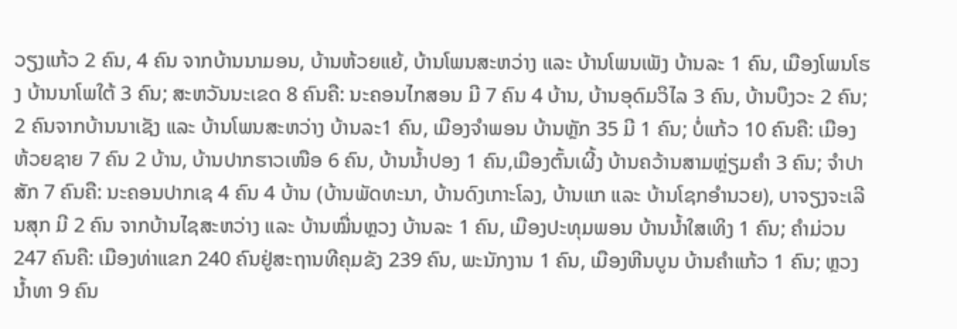ວຽງແກ້ວ 2 ຄົນ, 4 ຄົນ ຈາກບ້ານນາມອນ, ບ້ານຫ້ວຍແຍ້, ບ້ານໂພນສະຫວ່າງ ແລະ ບ້ານໂພນເພັງ ບ້ານລະ 1 ຄົນ, ເມືອງໂພນໂຮງ ບ້ານນາໂພໃຕ້ 3 ຄົນ; ສະຫວັນນະເຂດ 8 ຄົນຄື: ນະຄອນໄກສອນ ມີ 7 ຄົນ 4 ບ້ານ, ບ້ານອຸດົມວິໄລ 3 ຄົນ, ບ້ານບຶງວະ 2 ຄົນ; 2 ຄົນຈາກບ້ານນາເຊັງ ແລະ ບ້ານໂພນສະຫວ່າງ ບ້ານລະ1 ຄົນ, ເມືອງຈຳພອນ ບ້ານຫຼັກ 35 ມີ 1 ຄົນ; ບໍ່ແກ້ວ 10 ຄົນຄື: ເມືອງຫ້ວຍຊາຍ 7 ຄົນ 2 ບ້ານ, ບ້ານປາກຮາວເໜືອ 6 ຄົນ, ບ້ານນ້ຳປອງ 1 ຄົນ,ເມືອງຕົ້ນເຜີ້ງ ບ້ານຄວ້ານສາມຫຼ່ຽມຄຳ 3 ຄົນ; ຈໍາປາສັກ 7 ຄົນຄື: ນະຄອນປາກເຊ 4 ຄົນ 4 ບ້ານ (ບ້ານພັດທະນາ, ບ້ານດົງເກາະໂລງ, ບ້ານແກ ແລະ ບ້ານໂຊກອຳນວຍ), ບາຈຽງຈະເລີນສຸກ ມີ 2 ຄົນ ຈາກບ້ານໄຊສະຫວ່າງ ແລະ ບ້ານໝື່ນຫຼວງ ບ້ານລະ 1 ຄົນ, ເມືອງປະທຸມພອນ ບ້ານນ້ຳໃສເທິງ 1 ຄົນ; ຄໍາມ່ວນ 247 ຄົນຄື: ເມືອງທ່າແຂກ 240 ຄົນຢູ່ສະຖານທີຄຸມຂັງ 239 ຄົນ, ພະນັກງານ 1 ຄົນ, ເມືອງຫີນບູນ ບ້ານຄຳແກ້ວ 1 ຄົນ; ຫຼວງນໍ້າທາ 9 ຄົນ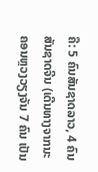ຄື: 5 ຄົນສັນຊາດລາວ, 4 ຄົນສັນຊາດຈີນ (ເດີນທາງຈາກນະຄອນຫຼວງວຽງຈັນ 7 ຄົນ ເປັນ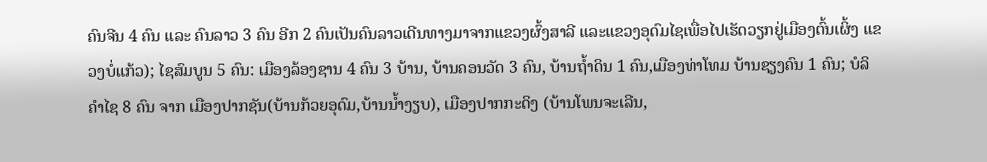ຄົນຈີນ 4 ຄົນ ແລະ ຄົນລາວ 3 ຄົນ ອີກ 2 ຄົນເປັນຄົນລາວເດີນທາງມາຈາກແຂວງຜົ້ງສາລີ ແລະແຂວງອຸດົມໄຊເພື່ອໄປເຮັດວຽກຢູ່ເມືອງຕົ້ນເຜິ້ງ ແຂວງບໍ່ແກ້ວ); ໄຊສົມບູນ 5 ຄົນ: ເມືອງລ້ອງຊານ 4 ຄົນ 3 ບ້ານ, ບ້ານຄອນວັດ 3 ຄົນ, ບ້ານຖໍ້າດິນ 1 ຄົນ,ເມືອງທ່າໂທມ ບ້ານຊຽງຄົນ 1 ຄົນ; ບໍລິຄໍາໄຊ 8 ຄົນ ຈາກ ເມືອງປາກຊັນ(ບ້ານກ້ວຍອຸດົມ,ບ້ານນ້ຳງຽບ), ເມືອງປາກກະດິງ (ບ້ານໂພນຈະເລີນ,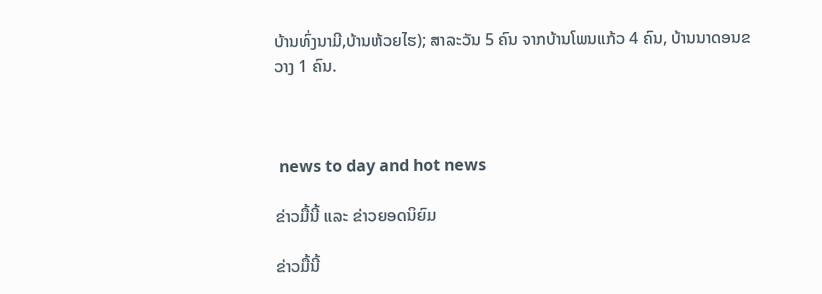ບ້ານທົ່ງນາມີ,ບ້ານຫ້ວຍໄຮ); ສາລະວັນ 5 ຄົນ ຈາກບ້ານໂພນແກ້ວ 4 ຄົນ, ບ້ານນາດອນຂວາງ 1 ຄົນ.



 news to day and hot news

ຂ່າວມື້ນີ້ ແລະ ຂ່າວຍອດນິຍົມ

ຂ່າວມື້ນີ້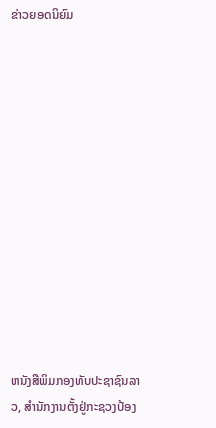ຂ່າວຍອດນິຍົມ













ຫນັງສືພິມກອງທັບປະຊາຊົນລາວ, ສຳນັກງານຕັ້ງຢູ່ກະຊວງປ້ອງ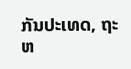ກັນປະເທດ, ຖະຫ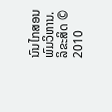ນົນໄກສອນພົມວິຫານ.
ລິຂະສິດ © 2010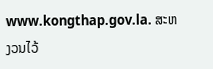www.kongthap.gov.la. ສະຫງວນໄວ້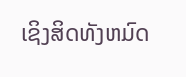ເຊິງສິດທັງຫມົດ